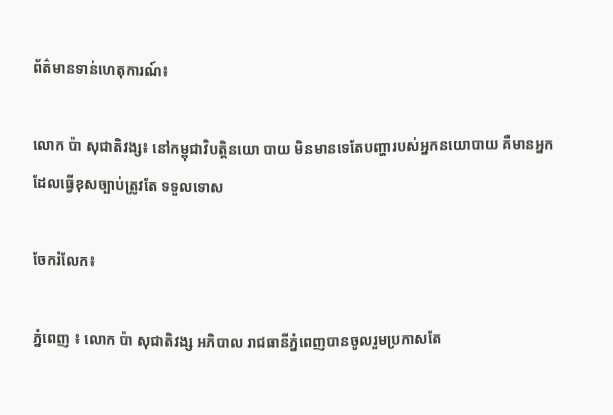ព័ត៌មានទាន់ហេតុការណ៍៖

លោក ប៉ា សុជាតិវង្ស៖ នៅកម្ពុជាវិបត្តិនយោ បាយ មិនមានទេតែបញ្ហារបស់អ្នកនយោបាយ គឺមានអ្នកដែលធ្វើខុសច្បាប់ត្រូវតែ ទទួលទោស

ចែករំលែក៖

ភ្នំពេញ ៖ លោក ប៉ា សុជាតិវង្ស អភិបាល រាជធានីភ្នំពេញបានចូលរួមប្រកាសតែ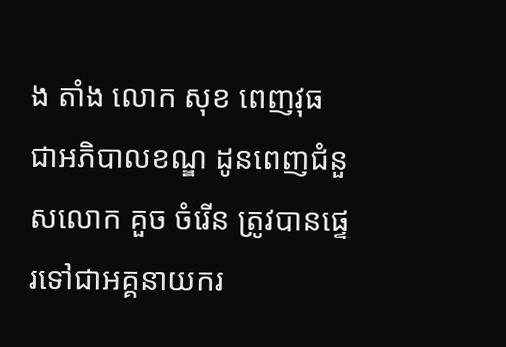ង តាំង លោក សុខ ពេញវុធ ជាអភិបាលខណ្ឌ ដូនពេញជំនួសលោក គួច ចំរើន ត្រូវបានផ្ទេរទៅជាអគ្គនាយករ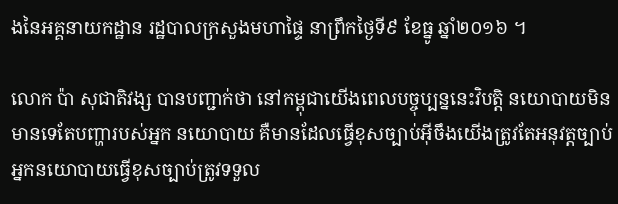ងនៃអគ្គនាយកដ្ឋាន រដ្ឋបាលក្រសួងមហាផ្ទៃ នាព្រឹកថ្ងៃទី៩ ខែធ្នូ ឆ្នាំ២០១៦ ។

លោក ប៉ា សុជាតិវង្ស បានបញ្ជាក់ថា នៅកម្ពុជាយើងពេលបច្ចុប្បន្ននេះវិបត្តិ នយោបាយមិនមានទេតែបញ្ហារបស់អ្នក នយោបាយ គឺមានដែលធ្វើខុសច្បាប់អ៊ីចឹងយើងត្រូវតែអនុវត្តច្បាប់អ្នកនយោបាយធ្វើខុសច្បាប់ត្រូវទទួល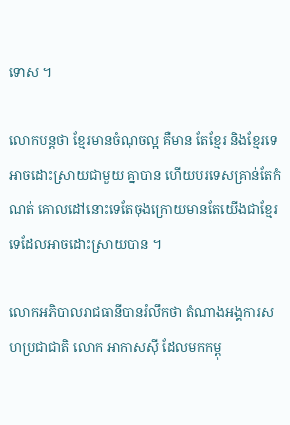ទោស ។

លោកបន្ដថា ខ្មែរមានចំណុចល្អ គឺមាន តែខ្មែរ និងខ្មែរទេ អាចដោះស្រាយជាមួយ គ្នាបាន ហើយបរទេសគ្រាន់តែកំណត់ គោលដៅនោះទេតែចុងក្រោយមានតែយើងជាខ្មែរទេដែលអាចដោះស្រាយបាន ។

លោកអភិបាលរាជធានីបានរំលឹកថា តំណាងអង្គការសហប្រជាជាតិ លោក អាកាសស៊ី ដែលមកកម្ពុ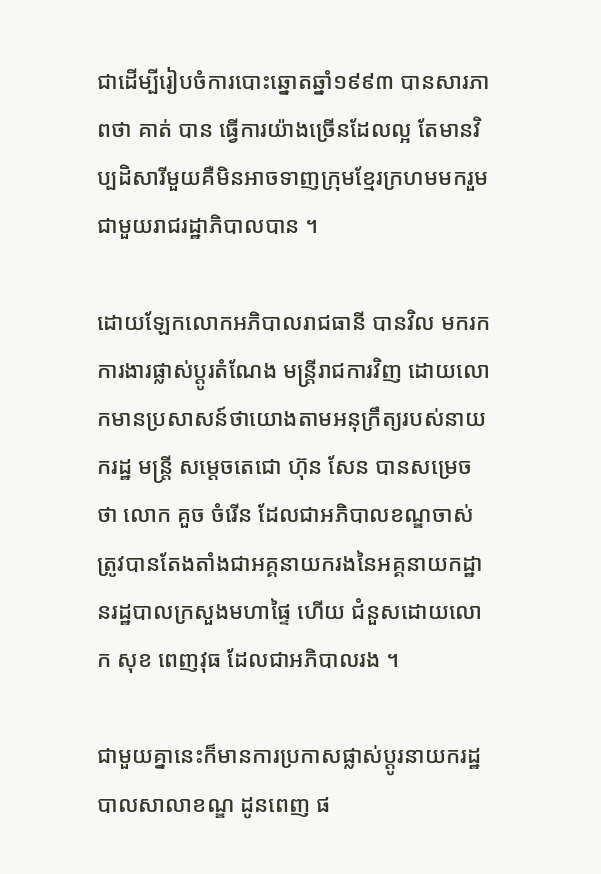ជាដើម្បីរៀបចំការបោះឆ្នោតឆ្នាំ១៩៩៣ បានសារភាពថា គាត់ បាន ធ្វើការយ៉ាងច្រើនដែលល្អ តែមានវិប្បដិសារីមួយគឺមិនអាចទាញក្រុមខ្មែរក្រហមមករួមជាមួយរាជរដ្ឋាភិបាលបាន ។

ដោយឡែកលោកអភិបាលរាជធានី បានវិល មករកការងារផ្លាស់ប្តូរតំណែង មន្ត្រីរាជការវិញ ដោយលោកមានប្រសាសន៍ថាយោងតាមអនុក្រឹត្យរបស់នាយករដ្ឋ មន្រ្តី សម្តេចតេជោ ហ៊ុន សែន បានសម្រេច ថា លោក គួច ចំរើន ដែលជាអភិបាលខណ្ឌចាស់ត្រូវបានតែងតាំងជាអគ្គនាយករងនៃអគ្គនាយកដ្ឋានរដ្ឋបាលក្រសួងមហាផ្ទៃ ហើយ ជំនួសដោយលោក សុខ ពេញវុធ ដែលជាអភិបាលរង ។

ជាមួយគ្នានេះក៏មានការប្រកាសផ្លាស់ប្តូរនាយករដ្ឋបាលសាលាខណ្ឌ ដូនពេញ ផ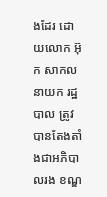ងដែរ ដោយលោក អ៊ុក សាកល នាយក រដ្ឋបាល ត្រូវបានតែងតាំងជាអភិបាលរង ខណ្ឌ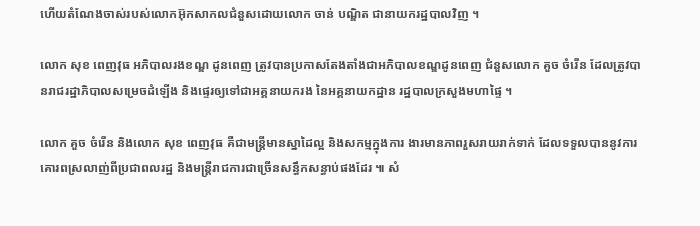ហើយតំណែងចាស់របស់លោកអ៊ុកសាកលជំនួសដោយលោក ចាន់ បណ្ឌិត ជានាយករដ្ឋបាលវិញ ។

លោក សុខ ពេញវុធ អភិបាលរងខណ្ឌ ដូនពេញ ត្រូវបានប្រកាសតែងតាំងជាអភិបាលខណ្ឌដូនពេញ ជំនួសលោក គួច ចំរើន ដែលត្រូវបានរាជរដ្ឋាភិបាលសម្រេចដំឡើង និងផ្ទេរឲ្យទៅជាអគ្គនាយករង នៃអគ្គនាយកដ្ឋាន រដ្ឋបាលក្រសួងមហាផ្ទៃ ។

លោក គួច ចំរើន និងលោក សុខ ពេញវុធ គឺជាមន្ត្រីមានស្នាដៃល្អ និងសកម្មក្នុងការ ងារមានភាពរួសរាយរាក់ទាក់ ដែលទទួលបាននូវការគោរពស្រលាញ់ពីប្រជាពលរដ្ឋ និងមន្ត្រីរាជការជាច្រើនសន្ធឹកសន្ធាប់ផងដែរ ៕ សំ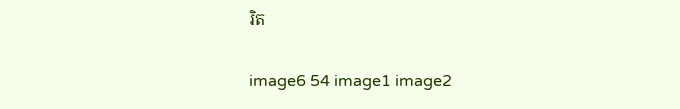រិត

image6 54 image1 image2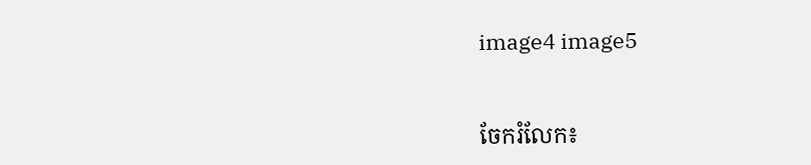image4 image5


ចែករំលែក៖